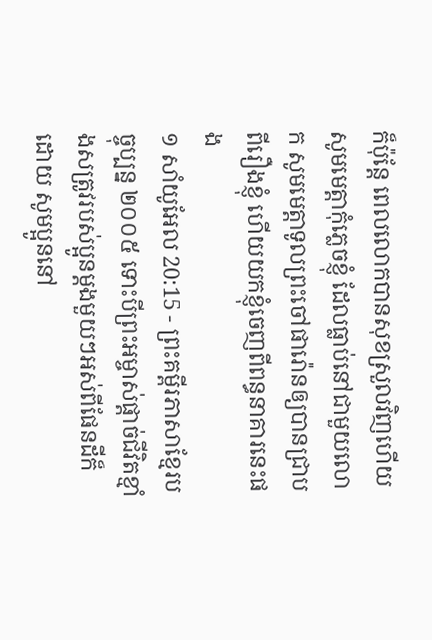ក៏ប៉ុន្តែ ពេលលោកបានសុខស្រួលវិញហើយ សូមមេត្តាកុំភ្លេចខ្ញុំ ដែលធ្លាប់នៅជាមួយលោក សូមមេត្តាទូលព្រះចៅផារ៉ោនឲ្យបានជ្រាបពីរឿងខ្ញុំ ហើយយកខ្ញុំចេញពីពន្ធនាគារនេះផង
១ សាំយូអែល 20:15 - ព្រះគម្ពីរភាសាខ្មែរបច្ចុប្បន្ន ២០០៥ ទោះបីព្រះអម្ចាស់ផ្ដាច់ជីវិតខ្មាំងសត្រូវរបស់ប្អូនម្ដងមួយៗអស់ពីផែនដីក៏ដោយ សូមប្អូននៅ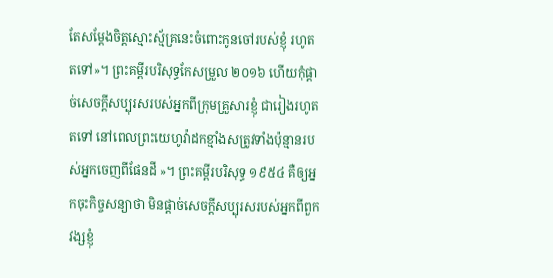តែសម្តែងចិត្តស្មោះស្ម័គ្រនេះចំពោះកូនចៅរបស់ខ្ញុំ រហូតតទៅ»។ ព្រះគម្ពីរបរិសុទ្ធកែសម្រួល ២០១៦ ហើយកុំផ្តាច់សេចក្ដីសប្បុរសរបស់អ្នកពីក្រុមគ្រួសារខ្ញុំ ជារៀងរហូតតទៅ នៅពេលព្រះយេហូវ៉ាដកខ្មាំងសត្រូវទាំងប៉ុន្មានរបស់អ្នកចេញពីផែនដី »។ ព្រះគម្ពីរបរិសុទ្ធ ១៩៥៤ គឺឲ្យអ្នកចុះកិច្ចសន្យាថា មិនផ្តាច់សេចក្ដីសប្បុរសរបស់អ្នកពីពួកវង្សខ្ញុំ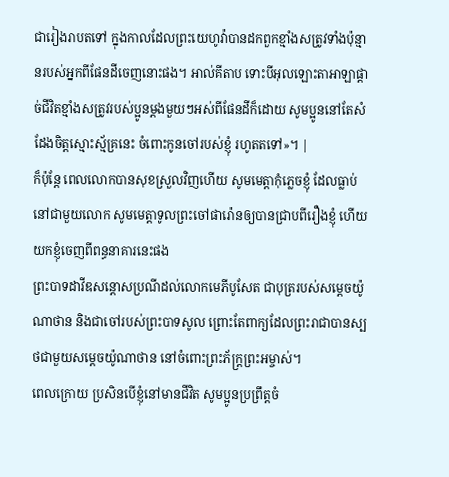ជារៀងរាបតទៅ ក្នុងកាលដែលព្រះយេហូវ៉ាបានដកពួកខ្មាំងសត្រូវទាំងប៉ុន្មានរបស់អ្នកពីផែនដីចេញនោះផង។ អាល់គីតាប ទោះបីអុលឡោះតាអាឡាផ្តាច់ជីវិតខ្មាំងសត្រូវរបស់ប្អូនម្តងមួយៗអស់ពីផែនដីក៏ដោយ សូមប្អូននៅតែសំដែងចិត្តស្មោះស្ម័គ្រនេះ ចំពោះកូនចៅរបស់ខ្ញុំ រហូតតទៅ»។ |
ក៏ប៉ុន្តែ ពេលលោកបានសុខស្រួលវិញហើយ សូមមេត្តាកុំភ្លេចខ្ញុំ ដែលធ្លាប់នៅជាមួយលោក សូមមេត្តាទូលព្រះចៅផារ៉ោនឲ្យបានជ្រាបពីរឿងខ្ញុំ ហើយយកខ្ញុំចេញពីពន្ធនាគារនេះផង
ព្រះបាទដាវីឌសន្ដោសប្រណីដល់លោកមេភីបូសែត ជាបុត្ររបស់សម្ដេចយ៉ូណាថាន និងជាចៅរបស់ព្រះបាទសូល ព្រោះតែពាក្យដែលព្រះរាជាបានស្បថជាមួយសម្ដេចយ៉ូណាថាន នៅចំពោះព្រះភ័ក្ត្រព្រះអម្ចាស់។
ពេលក្រោយ ប្រសិនបើខ្ញុំនៅមានជីវិត សូមប្អូនប្រព្រឹត្តចំ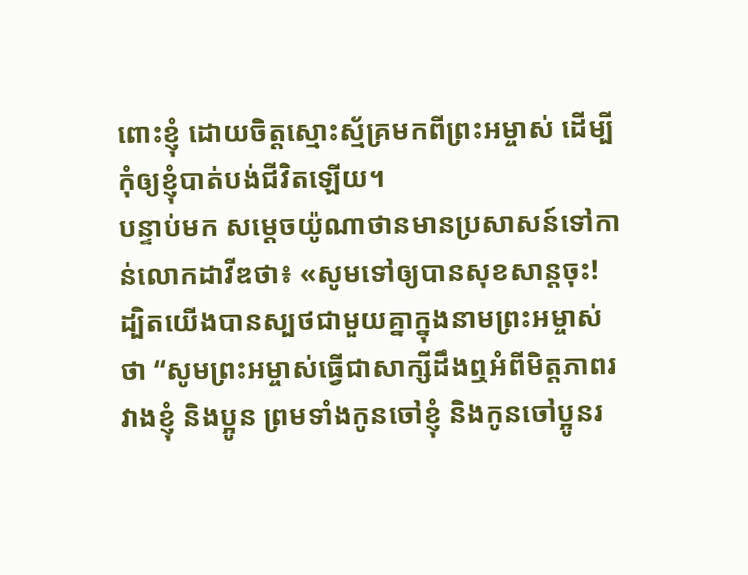ពោះខ្ញុំ ដោយចិត្តស្មោះស្ម័គ្រមកពីព្រះអម្ចាស់ ដើម្បីកុំឲ្យខ្ញុំបាត់បង់ជីវិតឡើយ។
បន្ទាប់មក សម្ដេចយ៉ូណាថានមានប្រសាសន៍ទៅកាន់លោកដាវីឌថា៖ «សូមទៅឲ្យបានសុខសាន្តចុះ! ដ្បិតយើងបានស្បថជាមួយគ្នាក្នុងនាមព្រះអម្ចាស់ថា “សូមព្រះអម្ចាស់ធ្វើជាសាក្សីដឹងឮអំពីមិត្តភាពរវាងខ្ញុំ និងប្អូន ព្រមទាំងកូនចៅខ្ញុំ និងកូនចៅប្អូនរ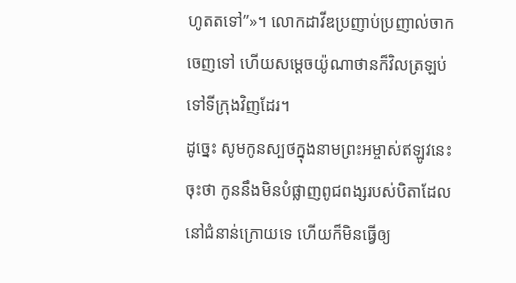ហូតតទៅ”»។ លោកដាវីឌប្រញាប់ប្រញាល់ចាកចេញទៅ ហើយសម្ដេចយ៉ូណាថានក៏វិលត្រឡប់ទៅទីក្រុងវិញដែរ។
ដូច្នេះ សូមកូនស្បថក្នុងនាមព្រះអម្ចាស់ឥឡូវនេះចុះថា កូននឹងមិនបំផ្លាញពូជពង្សរបស់បិតាដែលនៅជំនាន់ក្រោយទេ ហើយក៏មិនធ្វើឲ្យ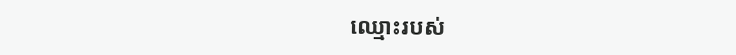ឈ្មោះរបស់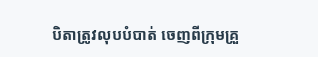បិតាត្រូវលុបបំបាត់ ចេញពីក្រុមគ្រួ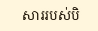សាររបស់បិ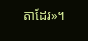តាដែរ»។